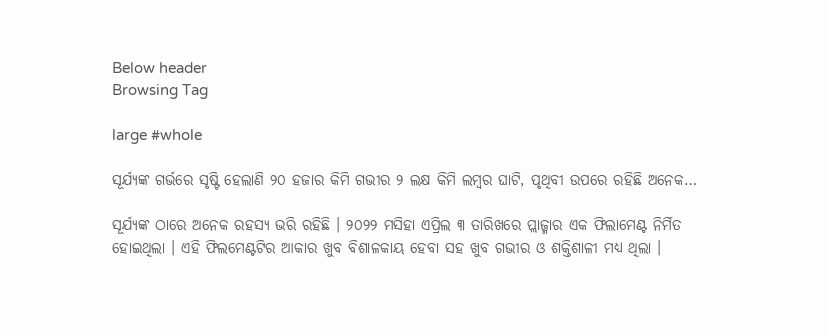Below header
Browsing Tag

large #whole

ସୂର୍ଯ୍ୟଙ୍କ ଗର୍ଭରେ ସୃଷ୍ଟି ହେଲାଣି ୨୦ ହଜାର କିମି ଗଭୀର ୨ ଲକ୍ଷ କିମି ଲମ୍ବର ଘାଟି, ପୃଥିବୀ ଉପରେ ରହିଛି ଅନେକ…

ସୂର୍ଯ୍ୟଙ୍କ ଠାରେ ଅନେକ ରହସ୍ୟ ଭରି ରହିଛି । ୨୦୨୨ ମସିହା ଏପ୍ରିଲ ୩ ତାରିଖରେ ପ୍ଲାଜ୍ମାର ଏକ ଫିଲାମେଣ୍ଟ ନିର୍ମିତ ହୋଇଥିଲା । ଏହି ଫିଲମେଣ୍ଟଟିର ଆକାର ଖୁବ ବିଶାଳକାୟ ହେବା ସହ ଖୁବ ଗଭୀର ଓ ଶକ୍ତିଶାଳୀ ମଧ୍ୟ ଥିଲା ।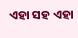ଏହା ସହ ଏହା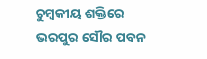ଚୁମ୍ବକୀୟ ଶକ୍ତିରେ ଭରପୁର ସୌର ପବନ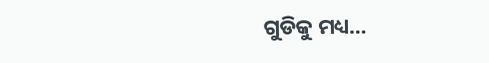ଗୁଡିକୁ ମଧ୍ୟ…